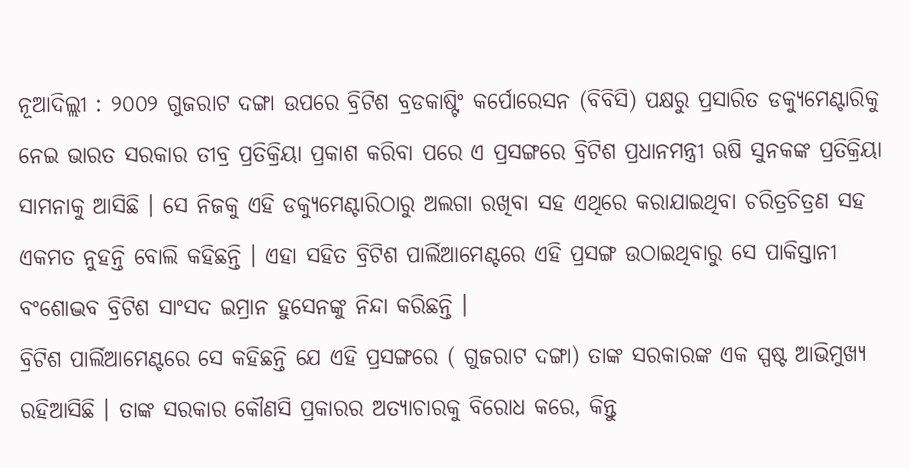ନୂଆଦିଲ୍ଲୀ : ୨୦୦୨ ଗୁଜରାଟ ଦଙ୍ଗା ଉପରେ ବ୍ରିଟିଶ ବ୍ରଡକାଷ୍ଟିଂ କର୍ପୋରେସନ (ବିବିସି) ପକ୍ଷରୁ ପ୍ରସାରିତ ଡକ୍ୟୁମେଣ୍ଟାରିକୁ ନେଇ ଭାରତ ସରକାର ତୀବ୍ର ପ୍ରତିକ୍ରିୟା ପ୍ରକାଶ କରିବା ପରେ ଏ ପ୍ରସଙ୍ଗରେ ବ୍ରିଟିଶ ପ୍ରଧାନମନ୍ତ୍ରୀ ଋଷି ସୁନକଙ୍କ ପ୍ରତିକ୍ରିୟା ସାମନାକୁ ଆସିଛି । ସେ ନିଜକୁ ଏହି ଡକ୍ୟୁମେଣ୍ଟାରିଠାରୁ ଅଲଗା ରଖିବା ସହ ଏଥିରେ କରାଯାଇଥିବା ଚରିତ୍ରଚିତ୍ରଣ ସହ ଏକମତ ନୁହନ୍ତି ବୋଲି କହିଛନ୍ତି । ଏହା ସହିତ ବ୍ରିଟିଶ ପାର୍ଲିଆମେଣ୍ଟରେ ଏହି ପ୍ରସଙ୍ଗ ଉଠାଇଥିବାରୁ ସେ ପାକିସ୍ତାନୀ ବଂଶୋଦ୍ଭବ ବ୍ରିଟିଶ ସାଂସଦ ଇମ୍ରାନ ହୁସେନଙ୍କୁ ନିନ୍ଦା କରିଛନ୍ତି ।
ବ୍ରିଟିଶ ପାର୍ଲିଆମେଣ୍ଟରେ ସେ କହିଛନ୍ତି ଯେ ଏହି ପ୍ରସଙ୍ଗରେ ( ଗୁଜରାଟ ଦଙ୍ଗା) ତାଙ୍କ ସରକାରଙ୍କ ଏକ ସ୍ପଷ୍ଟ ଆଭିମୁଖ୍ୟ ରହିଆସିଛି । ତାଙ୍କ ସରକାର କୌଣସି ପ୍ରକାରର ଅତ୍ୟାଚାରକୁ ବିରୋଧ କରେ, କିନ୍ତୁ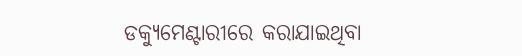ଡକ୍ୟୁମେଣ୍ଟାରୀରେ କରାଯାଇଥିବା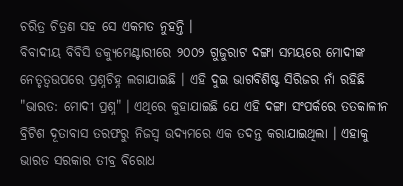ଚରିତ୍ର ଚିତ୍ରଣ ସହ ସେ ଏକମତ ନୁହନ୍ତି ।
ବିବାଦୀୟ ବିବିସି ଡକ୍ୟୁମେଣ୍ଟାରୀରେ ୨୦୦୨ ଗୁଜୁରାଟ ଦଙ୍ଗା ସମୟରେ ମୋଦୀଙ୍କ ନେତୃତ୍ୱଉପରେ ପ୍ରଶ୍ନଚିହ୍ନ ଲଗାଯାଇଛି । ଏହି ଦୁଇ ଭାଗବିଶିଷ୍ଟ ସିରିଜର ନାଁ ରହିଛି "ଭାରତ: ମୋଦୀ ପ୍ରଶ୍ନ" । ଏଥିରେ କୁହାଯାଇଛି ଯେ ଏହି ଦଙ୍ଗା ସଂପର୍କରେ ତତକାଳୀନ ବ୍ରିଟିଶ ଦୂତାବାସ ତରଫରୁ ନିଜସ୍ବ ଉଦ୍ୟମରେ ଏକ ତଦନ୍ତ କରାଯାଇଥିଲା । ଏହାକୁ ଭାରତ ସରକାର ତୀବ୍ର ବିରୋଧ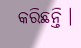କରିଛନ୍ତି ।